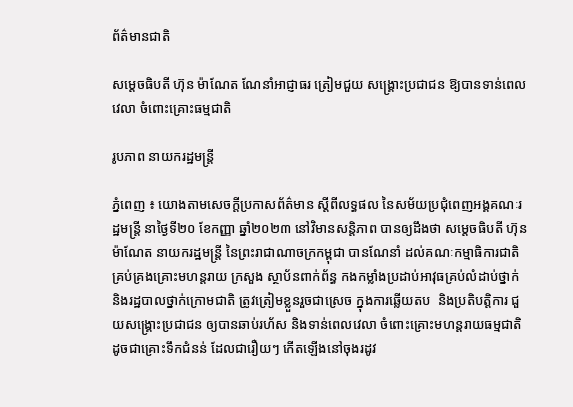ព័ត៌មានជាតិ

សម្តេចធិបតី ហ៊ុន ម៉ាណែត ណែនាំអាជ្ញាធរ ត្រៀមជួយ សង្គ្រោះប្រជាជន ឱ្យបានទាន់ពេលវេលា ចំពោះគ្រោះធម្មជាតិ

រូបភាព នាយករដ្ឋមន្រ្តី

ភ្នំពេញ ៖ យោងតាមសេចក្តីប្រកាសព័ត៌មាន ស្តីពីលទ្ធផល នៃសម័យប្រជុំពេញអង្គគណៈរដ្ឋមន្ត្រី នាថ្ងៃទី២០ ខែកញ្ញា ឆ្នាំ២០២៣ នៅវិមានសន្តិភាព បានឲ្យដឹងថា សម្តេចធិបតី ហ៊ុន ម៉ាណែត នាយករដ្ឋមន្ត្រី នៃព្រះរាជាណាចក្រកម្ពុជា បានណែនាំ ដល់គណៈកម្មាធិការជាតិ គ្រប់គ្រងគ្រោះមហន្តរាយ ក្រសួង ស្ថាប័នពាក់ព័ន្ធ កងកម្លាំងប្រដាប់អាវុធគ្រប់លំដាប់ថ្នាក់ និងរដ្ឋបាលថ្នាក់ក្រោមជាតិ ត្រូវត្រៀមខ្លួនរួចជាស្រេច ក្នុងការឆ្លើយតប  និងប្រតិបត្តិការ ជួយសង្គ្រោះប្រជាជន ឲ្យបានឆាប់រហ័ស និងទាន់ពេលវេលា ចំពោះគ្រោះមហន្តរាយធម្មជាតិ ដូចជាគ្រោះទឹកជំនន់ ដែលជារឿយៗ កើតឡើងនៅចុងរដូវ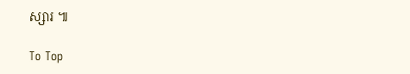ស្សារ ៕

To Top